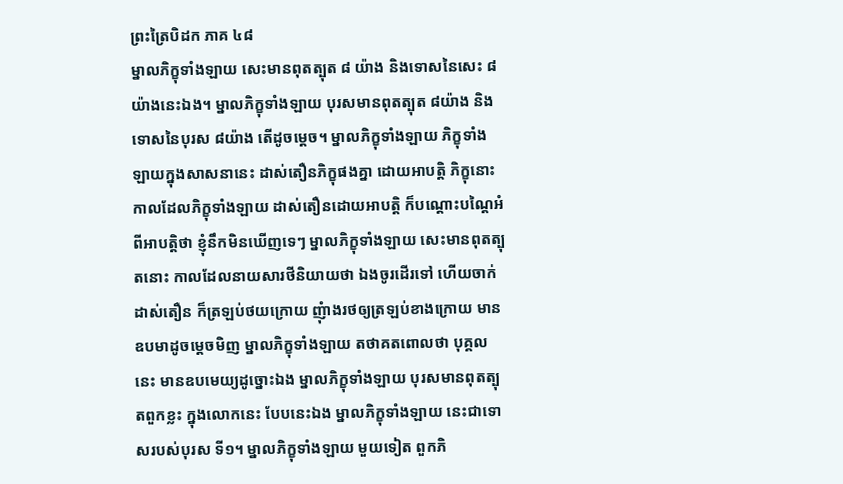ព្រះត្រៃបិដក ភាគ ៤៨
ម្នាលភិក្ខុទាំងឡាយ សេះមានពុតត្បុត ៨ យ៉ាង និងទោសនៃសេះ ៨ យ៉ាងនេះឯង។ ម្នាលភិក្ខុទាំងឡាយ បុរសមានពុតត្បុត ៨យ៉ាង និងទោសនៃបុរស ៨យ៉ាង តើដូចម្ដេច។ ម្នាលភិក្ខុទាំងឡាយ ភិក្ខុទាំងឡាយក្នុងសាសនានេះ ដាស់តឿនភិក្ខុផងគ្នា ដោយអាបតិ្ត ភិក្ខុនោះ កាលដែលភិក្ខុទាំងឡាយ ដាស់តឿនដោយអាបត្តិ ក៏បណ្ដោះបណ្ដៃអំពីអាបត្តិថា ខ្ញុំនឹកមិនឃើញទេៗ ម្នាលភិក្ខុទាំងឡាយ សេះមានពុតត្បុតនោះ កាលដែលនាយសារថីនិយាយថា ឯងចូរដើរទៅ ហើយចាក់ ដាស់តឿន ក៏ត្រឡប់ថយក្រោយ ញុំាងរថឲ្យត្រឡប់ខាងក្រោយ មានឧបមាដូចម្តេចមិញ ម្នាលភិក្ខុទាំងឡាយ តថាគតពោលថា បុគ្គលនេះ មានឧបមេយ្យដូច្នោះឯង ម្នាលភិក្ខុទាំងឡាយ បុរសមានពុតត្បុតពួកខ្លះ ក្នុងលោកនេះ បែបនេះឯង ម្នាលភិក្ខុទាំងឡាយ នេះជាទោសរបស់បុរស ទី១។ ម្នាលភិក្ខុទាំងឡាយ មួយទៀត ពួកភិ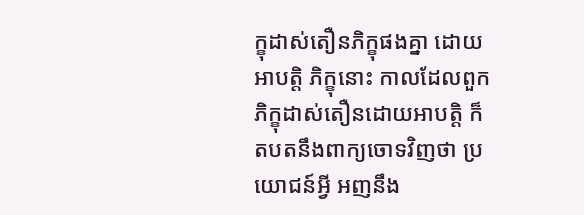ក្ខុដាស់តឿនភិក្ខុផងគ្នា ដោយអាបត្តិ ភិក្ខុនោះ កាលដែលពួកភិក្ខុដាស់តឿនដោយអាបត្តិ ក៏តបតនឹងពាក្យចោទវិញថា ប្រយោជន៍អ្វី អញនឹង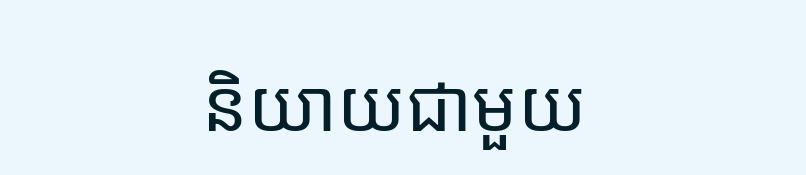និយាយជាមួយ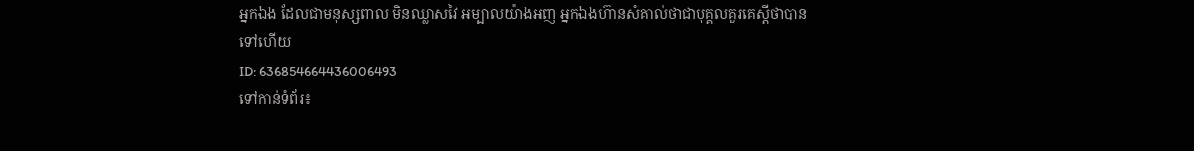អ្នកឯង ដែលជាមនុស្សពាល មិនឈ្លាសវៃ អម្បាលយ៉ាងអញ អ្នកឯងហ៊ានសំគាល់ថាជាបុគ្គលគួរគេស្ដីថាបានទៅហើយ
ID: 636854664436006493
ទៅកាន់ទំព័រ៖